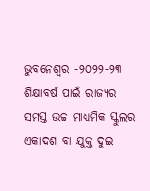ଭୁବନେଶ୍ବର -୨୦୨୨-୨୩ ଶିକ୍ଷାବର୍ଷ ପାଇଁ ରାଜ୍ୟର ସମସ୍ତ ଉଚ୍ଚ ମାଧ୍ୟମିକ ସ୍କୁଲର ଏକାଦଶ ବା ଯୁକ୍ତ ଦୁଇ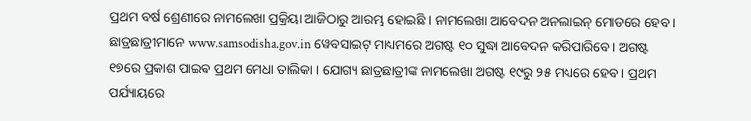ପ୍ରଥମ ବର୍ଷ ଶ୍ରେଣୀରେ ନାମଲେଖା ପ୍ରକ୍ରିୟା ଆଜିଠାରୁ ଆରମ୍ଭ ହୋଇଛି । ନାମଲେଖା ଆବେଦନ ଅନଲାଇନ୍ ମୋଡରେ ହେବ । ଛାତ୍ରଛାତ୍ରୀମାନେ www.samsodisha.gov.in ୱେବସାଇଟ୍ ମାଧ୍ୟମରେ ଅଗଷ୍ଟ ୧୦ ସୁଦ୍ଧା ଆବେଦନ କରିପାରିବେ। ଅଗଷ୍ଟ ୧୭ରେ ପ୍ରକାଶ ପାଇଵ ପ୍ରଥମ ମେଧା ତାଲିକା । ଯୋଗ୍ୟ ଛାତ୍ରଛାତ୍ରୀଙ୍କ ନାମଲେଖା ଅଗଷ୍ଟ ୧୯ରୁ ୨୫ ମଧ୍ୟରେ ହେବ। ପ୍ରଥମ ପର୍ଯ୍ୟାୟରେ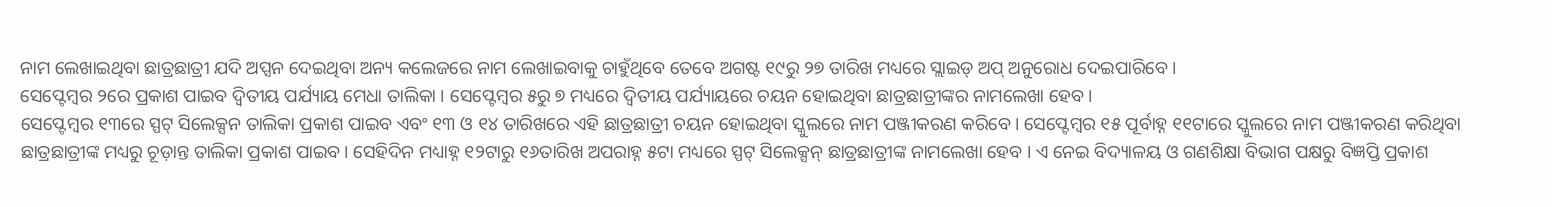ନାମ ଲେଖାଇଥିବା ଛାତ୍ରଛାତ୍ରୀ ଯଦି ଅପ୍ସନ ଦେଇଥିବା ଅନ୍ୟ କଲେଜରେ ନାମ ଲେଖାଇବାକୁ ଚାହୁଁଥିବେ ତେବେ ଅଗଷ୍ଟ ୧୯ରୁ ୨୭ ତାରିଖ ମଧ୍ୟରେ ସ୍ଲାଇଡ୍ ଅପ୍ ଅନୁରୋଧ ଦେଇପାରିବେ।
ସେପ୍ଟେମ୍ବର ୨ରେ ପ୍ରକାଶ ପାଇବ ଦ୍ବିତୀୟ ପର୍ଯ୍ୟାୟ ମେଧା ତାଲିକା । ସେପ୍ଟେମ୍ବର ୫ରୁ ୭ ମଧ୍ୟରେ ଦ୍ବିତୀୟ ପର୍ଯ୍ୟାୟରେ ଚୟନ ହୋଇଥିବା ଛାତ୍ରଛାତ୍ରୀଙ୍କର ନାମଲେଖା ହେବ।
ସେପ୍ଟେମ୍ବର ୧୩ରେ ସ୍ପଟ୍ ସିଲେକ୍ସନ ତାଲିକା ପ୍ରକାଶ ପାଇବ ଏବଂ ୧୩ ଓ ୧୪ ତାରିଖରେ ଏହି ଛାତ୍ରଛାତ୍ରୀ ଚୟନ ହୋଇଥିବା ସ୍କୁଲରେ ନାମ ପଞ୍ଜୀକରଣ କରିବେ। ସେପ୍ଟେମ୍ବର ୧୫ ପୂର୍ବାହ୍ନ ୧୧ଟାରେ ସ୍କୁଲରେ ନାମ ପଞ୍ଜୀକରଣ କରିଥିବା ଛାତ୍ରଛାତ୍ରୀଙ୍କ ମଧ୍ୟରୁ ଚୂଡ଼ାନ୍ତ ତାଲିକା ପ୍ରକାଶ ପାଇବ। ସେହିଦିନ ମଧ୍ୟାହ୍ନ ୧୨ଟାରୁ ୧୬ତାରିଖ ଅପରାହ୍ନ ୫ଟା ମଧ୍ୟରେ ସ୍ପଟ୍ ସିଲେକ୍ସନ୍ ଛାତ୍ରଛାତ୍ରୀଙ୍କ ନାମଲେଖା ହେବ । ଏ ନେଇ ବିଦ୍ୟାଳୟ ଓ ଗଣଶିକ୍ଷା ବିଭାଗ ପକ୍ଷରୁ ବିଜ୍ଞପ୍ତି ପ୍ରକାଶ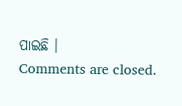ପାଇଛି ।
Comments are closed.